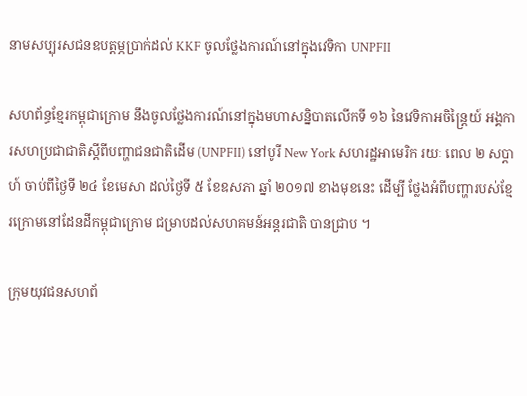នាមសប្បុរសជនឧបត្ដម្ភប្រាក់ដល់ KKF ចូលថ្លែងការណ៍នៅក្នុងវេទិកា UNPFII

សហព័ន្ធខ្មែរកម្ពុជាក្រោម នឹងចូលថ្លែងការណ៍នៅក្នុងមហាសន្និបាតលើកទី ១៦ នៃវេទិកាអចិន្រ្តៃយ៍ អង្គការសហប្រជាជាតិស្តីពីបញ្ហាជនជាតិដើម (UNPFII) នៅបូរី New York សហរដ្ឋអាមេរិក រយៈ ពេល ២ សប្ដាហ៍ ចាប់ពីថ្ងៃទី ២៤ ខែមេសា ដល់ថ្ងៃទី ៥ ខែឧសភា ឆ្នាំ ២០១៧ ខាងមុខនេះ ដើម្បី ថ្លែងអំពីបញ្ហារបស់ខ្មែរក្រោមនៅដែនដីកម្ពុជាក្រោម ជម្រាបដល់សហគមន៍អន្តរជាតិ បានជ្រាប ។

ក្រុមយុវជនសហព័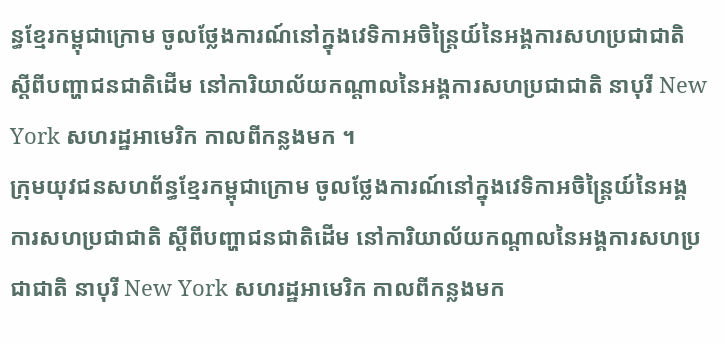ន្ធខ្មែរកម្ពុជាក្រោម ចូលថ្លែងការណ៍នៅក្នុងវេទិកាអចិន្ត្រៃយ៍នៃអង្គការសហប្រជាជាតិ ស្ដីពីបញ្ហាជនជាតិដើម នៅការិយាល័យកណ្ដាលនៃអង្គការសហប្រជាជាតិ នាបុរី New York សហរដ្ឋអាមេរិក កាលពីកន្លងមក ។
ក្រុមយុវជនសហព័ន្ធខ្មែរកម្ពុជាក្រោម ចូលថ្លែងការណ៍នៅក្នុងវេទិកាអចិន្ត្រៃយ៍នៃអង្គការសហប្រជាជាតិ ស្ដីពីបញ្ហាជនជាតិដើម នៅការិយាល័យកណ្ដាលនៃអង្គការសហប្រជាជាតិ នាបុរី New York សហរដ្ឋអាមេរិក កាលពីកន្លងមក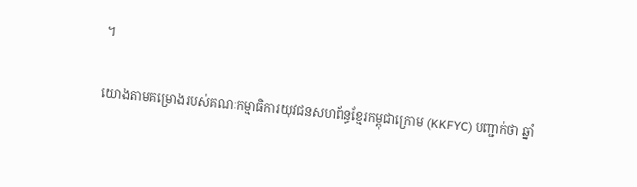។

យោងតាមគម្រោងរបស់គណៈកម្មាធិការយុវជនសហព័ន្ធខ្មែរកម្ពុជាក្រោម (KKFYC) បញ្ជាក់ថា ឆ្នាំ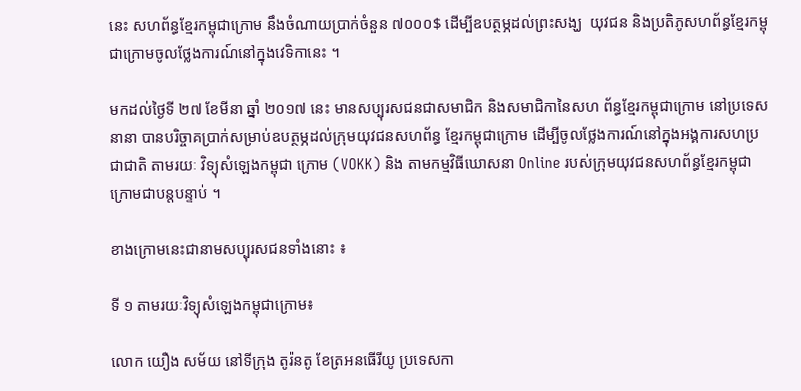នេះ សហព័ន្ធខ្មែរកម្ពុជាក្រោម នឹងចំណាយប្រាក់ចំនួន ៧០០០$ ដើម្បីឧបត្ថម្ភដល់ព្រះសង្ឃ  យុវជន និងប្រតិភូសហព័ន្ធខ្មែរកម្ពុជាក្រោមចូលថ្លែងការណ៍នៅក្នុងវេទិកានេះ ។

មកដល់ថ្ងៃទី ២៧ ខែមីនា ឆ្នាំ ២០១៧ នេះ មានសប្បុរសជនជាសមាជិក និងសមាជិកានៃសហ ព័ន្ធខ្មែរកម្ពុជាក្រោម នៅប្រទេសនានា បានបរិច្ចាគប្រាក់សម្រាប់ឧបត្ថម្ភដល់ក្រុមយុវជនសហព័ន្ធ ខ្មែរកម្ពុជាក្រោម ដើម្បីចូលថ្លែងការណ៍នៅក្នុងអង្គការសហប្រជាជាតិ តាមរយៈ វិទ្យុសំឡេងកម្ពុជា ក្រោម (VOKK) និង តាមកម្មវិធីឃោសនា Online របស់ក្រុមយុវជនសហព័ន្ធខ្មែរកម្ពុជាក្រោមជាបន្តបន្ទាប់ ។

ខាងក្រោមនេះជានាមសប្បុរសជនទាំងនោះ ៖

ទី ១ តាមរយៈវិទ្យុសំឡេងកម្ពុជាក្រោម៖

លោក យឿង សម័យ នៅទីក្រុង តូរ៉នតូ ខែត្រអនធើរីយូ ប្រទេសកា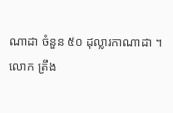ណាដា ចំនួន ៥០ ដុល្លារកាណាដា ។
លោក ត្រឹង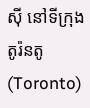សុី នៅទីក្រុង តូរ៉នតូ (Toronto)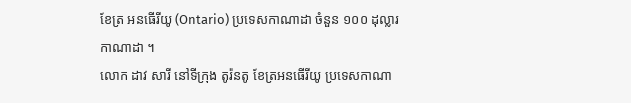ខែត្រ អនធើរីយូ (Ontario) ប្រទេសកាណាដា ចំនួន ១០០ ដុល្លារកាណាដា ។
លោក ដាវ សារី នៅទីក្រុង តូរ៉នតូ ខែត្រអនធើរីយូ ប្រទេសកាណា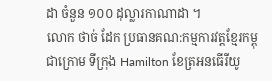ដា ចំនួន ១០០ ដុល្លារកាណាដា ។
លោក ថាច់ ដែក ប្រធានគណ:កម្មការវត្តខ្មែរកម្ពុជាក្រោម ទីក្រុង Hamilton ខែត្រអនធើរីយូ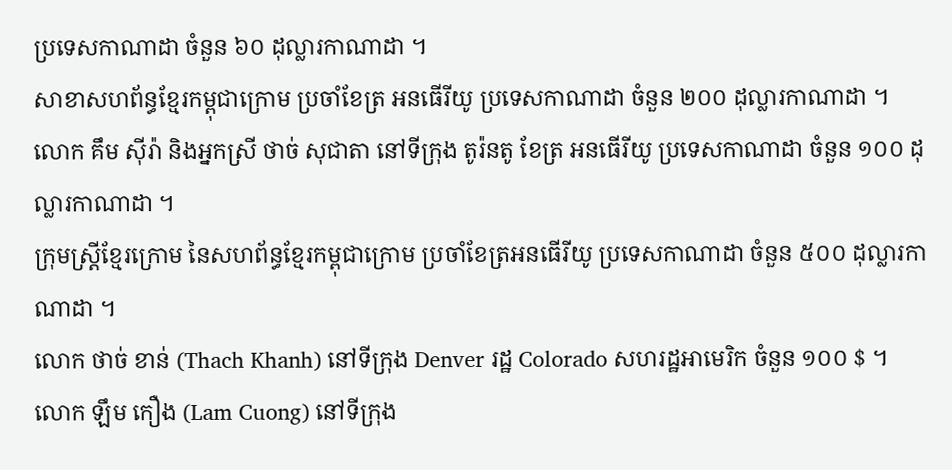ប្រទេសកាណាដា ចំនួន ៦០ ដុល្លារកាណាដា ។
សាខាសហព័ន្ធខ្មែរកម្ពុជាក្រោម ប្រចាំខែត្រ អនធើរីយូ ប្រទេសកាណាដា ចំនួន ២០០ ដុល្លារកាណាដា ។
លោក គឹម សុីរ៉ា និងអ្នកស្រី ថាច់ សុជាតា នៅទីក្រុង តូរ៉នតូ ខែត្រ អនធើរីយូ ប្រទេសកាណាដា ចំនួន ១០០ ដុល្លារកាណាដា ។
ក្រុមស្រ្តីខ្មែរក្រោម នៃសហព័ន្ធខ្មែរកម្ពុជាក្រោម ប្រចាំខែត្រអនធើរីយូ ប្រទេសកាណាដា ចំនួន ៥០០ ដុល្លារកាណាដា ។
លោក ថាច់ ខាន់ (Thach Khanh) នៅទីក្រុង Denver រដ្ឋ Colorado សហរដ្ឋអាមេរិក ចំនួន ១០០ $ ។
លោក ឡឹម កឿង (Lam Cuong) នៅទីក្រុង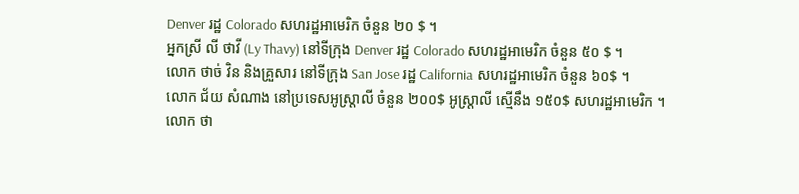Denver រដ្ឋ Colorado សហរដ្ឋអាមេរិក ចំនួន ២០ $ ។
អ្នកស្រី លី ថាវី (Ly Thavy) នៅទីក្រុង Denver រដ្ឋ Colorado សហរដ្ឋអាមេរិក ចំនួន ៥០ $ ។
លោក ថាច់ វិន និងគ្រួសារ នៅទីក្រុង San Jose រដ្ឋ California សហរដ្ឋអាមេរិក ចំនួន ៦០$ ។
លោក ជ័យ សំណាង នៅប្រទេសអូស្រ្តាលី ចំនួន ២០០$ អូស្ត្រាលី ស្មើនឹង ១៥០$ សហរដ្ឋអាមេរិក ។
លោក ថា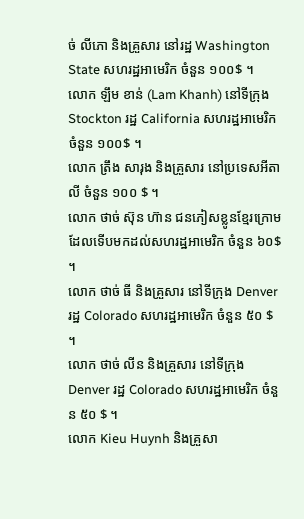ច់ លីភោ និងគ្រួសារ នៅរដ្ឋ Washington State សហរដ្ឋអាមេរិក ចំនួន ១០០$ ។
លោក ឡឹម ខាន់ (Lam Khanh) នៅទីក្រុង Stockton រដ្ឋ California សហរដ្ឋអាមេរិក ចំនួន ១០០$ ។
លោក ត្រឹង សារុង និងគ្រួសារ នៅប្រទេសអីតាលី ចំនួន ១០០ $ ។
លោក ថាច់ ស៊ុន ហ៊ាន ជនភៀសខ្លូនខ្មែរក្រោមដែលទើបមកដល់សហរដ្ឋអាមេរិក ចំនួន ៦០$ ។
លោក ថាច់ ធី និងគ្រួសារ នៅទីក្រុង Denver រដ្ឋ Colorado សហរដ្ឋអាមេរិក ចំនួន ៥០ $ ។
លោក ថាច់ លីន និងគ្រួសារ នៅទីក្រុង Denver រដ្ឋ Colorado សហរដ្ឋអាមេរិក ចំនួន ៥០ $ ។
លោក Kieu Huynh និងគ្រួសា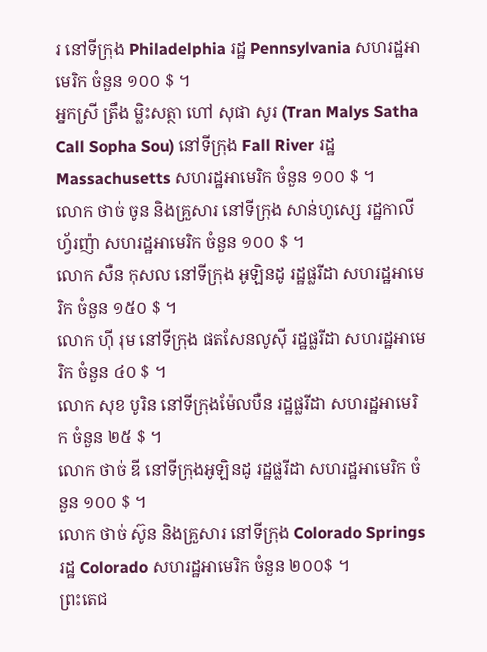រ នៅទីក្រុង Philadelphia រដ្ឋ Pennsylvania សហរដ្ឋអាមេរិក ចំនួន ១០០ $ ។
អ្នកស្រី ត្រឹង ម្លិះសត្ថា ហៅ សុផា សូរ (Tran Malys Satha Call Sopha Sou) នៅទីក្រុង Fall River រដ្ឋ Massachusetts សហរដ្ឋអាមេរិក ចំនួន ១០០ $ ។
លោក ថាច់ ចូន និងគ្រួសារ នៅទីក្រុង សាន់ហូស្សេ រដ្ឋកាលីហ្វ័រញ៉ា សហរដ្ឋអាមេរិក ចំនួន ១០០ $ ។
លោក សឺន កុសល នៅទីក្រុង អូឡិនដូ រដ្ឋផ្លរីដា សហរដ្ឋអាមេរិក ចំនួន ១៥០ $ ។
លោក ហុី រុម នៅទីក្រុង ផតសែនលូសុី រដ្ឋផ្លរីដា សហរដ្ឋអាមេរិក ចំនួន ៤០ $ ។
លោក សុខ បូរិន នៅទីក្រុងម៉ែលបឺន រដ្ឋផ្លរីដា សហរដ្ឋអាមេរិក ចំនួន ២៥ $ ។
លោក ថាច់ ឌី នៅទីក្រុងអូឡិនដូ រដ្ឋផ្លរីដា សហរដ្ឋអាមេរិក ចំនួន ១០០ $ ។
លោក ថាច់ ស៊ូន និងគ្រួសារ នៅទីក្រុង Colorado Springs រដ្ឋ Colorado សហរដ្ឋអាមេរិក ចំនួន ២០០$ ។
ព្រះតេជ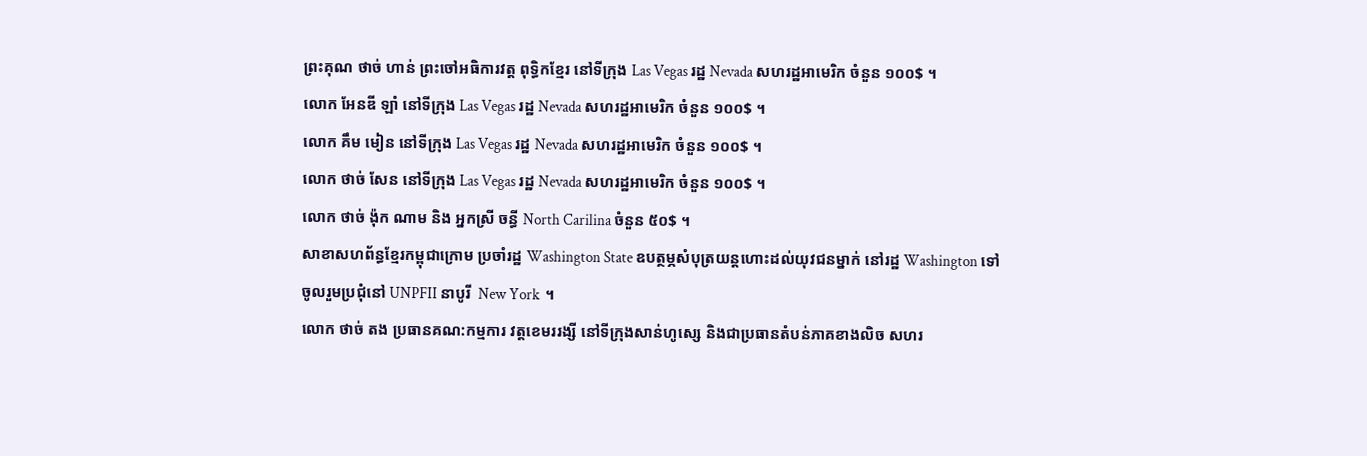ព្រះគុណ ថាច់ ហាន់ ព្រះចៅអធិការវត្ត ពុទ្ធិកខ្មែរ នៅទីក្រុង Las Vegas រដ្ឋ Nevada សហរដ្ឋអាមេរិក ចំនួន ១០០$ ។
លោក អែនឌី ឡាំ នៅទីក្រុង Las Vegas រដ្ឋ Nevada សហរដ្ឋអាមេរិក ចំនួន ១០០$ ។
លោក គឹម មៀន នៅទីក្រុង Las Vegas រដ្ឋ Nevada សហរដ្ឋអាមេរិក ចំនួន ១០០$ ។
លោក ថាច់ សែន នៅទីក្រុង Las Vegas រដ្ឋ Nevada សហរដ្ឋអាមេរិក ចំនួន ១០០$ ។
លោក ថាច់ ង៉ុក ណាម និង អ្នកស្រី ចន្ធី North Carilina ចំនួន ៥០$ ។
សាខាសហព័ន្ធខ្មែរកម្ពុជាក្រោម ប្រចាំរដ្ឋ Washington State ឧបត្ថម្ភសំបុត្រយន្តហោះដល់យុវជនម្នាក់ នៅរដ្ឋ Washington ទៅចូលរួមប្រជុំនៅ UNPFII នាបូរី  New York  ។
លោក ថាច់ តង ប្រធានគណ:កម្មការ វត្តខេមររង្សី នៅទីក្រុងសាន់ហូស្សេ និងជាប្រធានតំបន់ភាគខាងលិច សហរ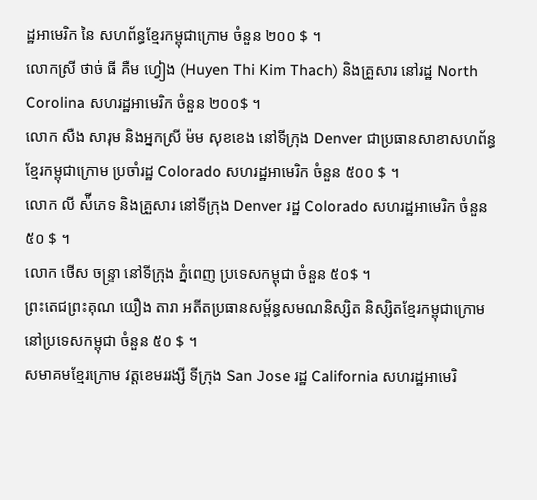ដ្ឋអាមេរិក នៃ សហព័ន្ធខ្មែរកម្ពុជាក្រោម ចំនួន ២០០ $ ។
លោកស្រី ថាច់ ធី គឺម ហ្វៀង (Huyen Thi Kim Thach) និងគ្រួសារ នៅរដ្ឋ North Corolina សហរដ្ឋអាមេរិក ចំនួន ២០០$ ។
លោក សឺង សារុម និងអ្នកស្រី ម៉ម សុខខេង នៅទីក្រុង Denver ជាប្រធានសាខាសហព័ន្ធខ្មែរកម្ពុជាក្រោម ប្រចាំរដ្ឋ Colorado សហរដ្ឋអាមេរិក ចំនួន ៥០០ $ ។
លោក លី ស៉ីភេទ និងគ្រួសារ នៅទីក្រុង Denver រដ្ឋ Colorado សហរដ្ឋអាមេរិក ចំនួន ៥០ $ ។
លោក ថើស ចន្ទ្រា នៅទីក្រុង ភ្នំពេញ ប្រទេសកម្ពុជា ចំនួន ៥០$ ។
ព្រះតេជព្រះគុណ យឿង តារា អតីតប្រធានសម្ព័ន្ធសមណនិស្សិត និស្សិតខ្មែរកម្ពុជាក្រោម នៅប្រទេសកម្ពុជា ចំនួន ៥០ $ ។
សមាគមខ្មែរក្រោម វត្តខេមររង្សី ទីក្រុង San Jose រដ្ឋ California សហរដ្ឋអាមេរិ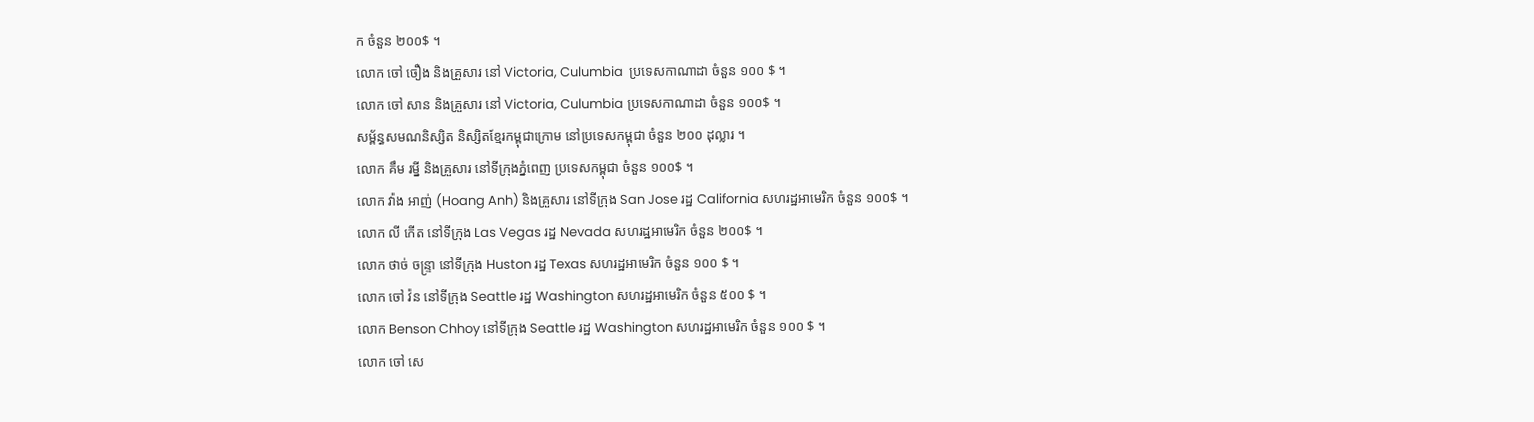ក ចំនួន ២០០$ ។
លោក ចៅ ចឿង និងគ្រួសារ នៅ Victoria, Culumbia  ប្រទេសកាណាដា ចំនួន ១០០ $ ។
លោក ចៅ សាន និងគ្រួសារ នៅ Victoria, Culumbia ប្រទេសកាណាដា ចំនួន ១០០$ ។
សម្ព័ន្ធសមណនិស្សិត និស្សិតខ្មែរកម្ពុជាក្រោម នៅប្រទេសកម្ពុជា ចំនួន ២០០ ដុល្លារ ។
លោក គឹម រម្នី និងគ្រួសារ នៅទីក្រុងភ្នំពេញ ប្រទេសកម្ពុជា ចំនួន ១០០$ ។
លោក វ៉ាង អាញ់ (Hoang Anh) និងគ្រួសារ នៅទីក្រុង San Jose រដ្ឋ California សហរដ្ឋអាមេរិក ចំនួន ១០០$ ។
លោក លី កើត នៅទីក្រុង Las Vegas រដ្ឋ Nevada សហរដ្ឋអាមេរិក ចំនួន ២០០$ ។
លោក ថាច់ ចន្ទ្រា នៅទីក្រុង Huston រដ្ឋ Texas សហរដ្ឋអាមេរិក ចំនួន ១០០ $ ។
លោក ចៅ វ៉ន នៅទីក្រុង Seattle រដ្ឋ Washington សហរដ្ឋអាមេរិក ចំនួន ៥០០ $ ។
លោក Benson Chhoy នៅទីក្រុង Seattle រដ្ឋ Washington សហរដ្ឋអាមេរិក ចំនួន ១០០ $ ។
លោក ចៅ សេ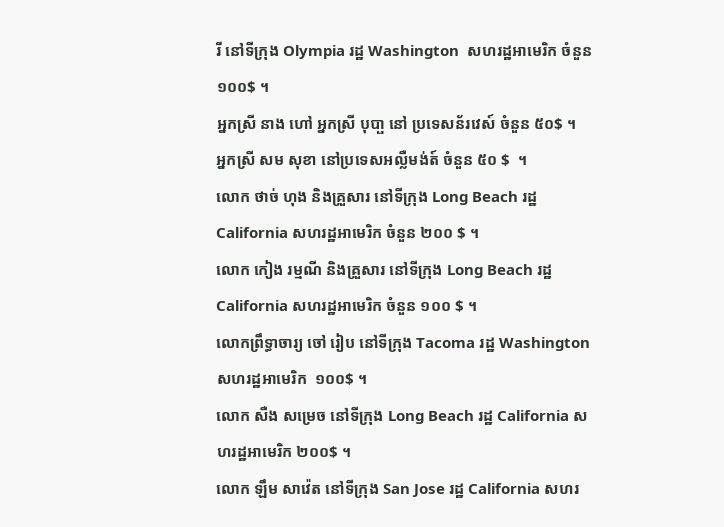រី នៅទីក្រុង Olympia រដ្ឋ Washington  សហរដ្ឋអាមេរិក ចំនួន ១០០$ ។
អ្នកស្រី នាង ហៅ អ្នកស្រី បុបា្ផ នៅ ប្រទេសន័រវេស៍ ចំនួន ៥០$ ។
អ្នកស្រី សម សុខា នៅប្រទេសអល្លឺមង់ត៍ ចំនួន ៥០ $  ។
លោក ថាច់ ហុង និងគ្រួសារ នៅទីក្រុង Long Beach រដ្ឋ California សហរដ្ឋអាមេរិក ចំនួន ២០០ $ ។
លោក កៀង រម្មណី និងគ្រួសារ នៅទីក្រុង Long Beach រដ្ឋ California សហរដ្ឋអាមេរិក ចំនួន ១០០ $ ។
លោកព្រឹទ្ធាចារ្យ ចៅ រៀប នៅទីក្រុង Tacoma រដ្ឋ Washington សហរដ្ឋអាមេរិក  ១០០$ ។
លោក សឺង សម្រេច នៅទីក្រុង Long Beach រដ្ឋ California សហរដ្ឋអាមេរិក ២០០$ ។
លោក ឡឹម សាវ៉េត នៅទីក្រុង San Jose រដ្ឋ California សហរ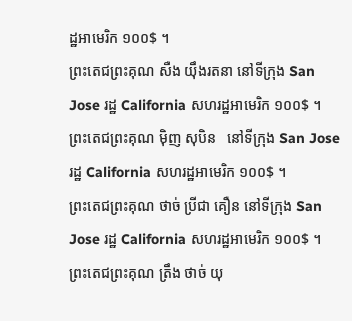ដ្ឋអាមេរិក ១០០$ ។
ព្រះតេជព្រះគុណ សឺង យ៉ឹងរតនា នៅទីក្រុង San Jose រដ្ឋ California សហរដ្ឋអាមេរិក ១០០$ ។
ព្រះតេជព្រះគុណ ម៉ិញ សុបិន   នៅទីក្រុង San Jose រដ្ឋ California សហរដ្ឋអាមេរិក ១០០$ ។
ព្រះតេជព្រះគុណ ថាច់ ប្រីជា គឿន នៅទីក្រុង San Jose រដ្ឋ California សហរដ្ឋអាមេរិក ១០០$ ។
ព្រះតេជព្រះគុណ ត្រឹង ថាច់ យុ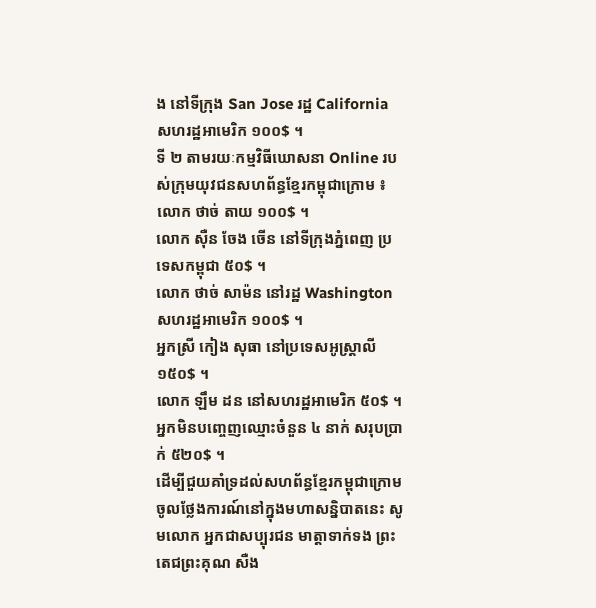ង នៅទីក្រុង San Jose រដ្ឋ California សហរដ្ឋអាមេរិក ១០០$ ។
ទី ២ តាមរយៈកម្មវិធីឃោសនា Online របស់ក្រុមយុវជនសហព័ន្ធខ្មែរកម្ពុជាក្រោម ៖
លោក ថាច់ តាយ ១០០$ ។
លោក ស៊ឺន ចែង ចើន នៅទីក្រុងភ្នំពេញ ប្រទេសកម្ពុជា ៥០$ ។
លោក ថាច់ សាម៉ន នៅរដ្ឋ Washington សហរដ្ឋអាមេរិក ១០០$ ។
អ្នកស្រី កៀង សុធា នៅប្រទេសអូស្ត្រាលី  ១៥០$ ។
លោក ឡឹម ដន នៅសហរដ្ឋអាមេរិក ៥០$ ។
អ្នកមិនបញ្ចេញឈ្មោះចំនួន ៤ នាក់ សរុបប្រាក់ ៥២០$ ។
ដើម្បីជួយគាំទ្រដល់សហព័ន្ធខ្មែរកម្ពុជាក្រោមចូលថ្លែងការណ៍នៅក្នុងមហាសន្និបាតនេះ សូមលោក អ្នកជាសប្បុរជន មាត្តាទាក់ទង ព្រះតេជព្រះគុណ សឺង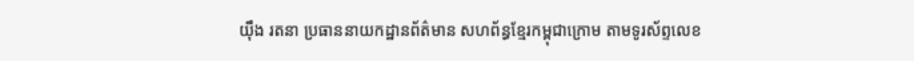យ៉ឹង រតនា ប្រធាននាយកដ្ឋានព័ត៌មាន សហព័ន្ធខ្មែរកម្ពុជាក្រោម តាមទូរស័ព្ទលេខ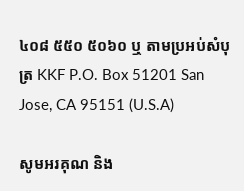៤០៨ ៥៥០ ៥០៦០ ឬ តាមប្រអប់សំបុត្រ KKF P.O. Box 51201 San Jose, CA 95151 (U.S.A)

សូមអរគុណ និង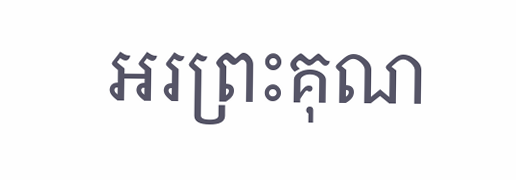អរព្រះគុណ